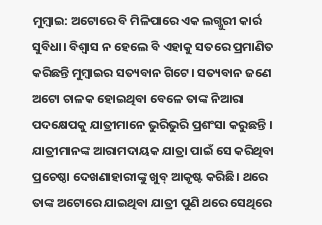ମୁମ୍ବାଇ: ଅଟୋରେ ବି ମିଳିପାରେ ଏକ ଲଗ୍ଜୁରୀ କାର୍ର ସୁବିଧା। ବିଶ୍ୱାସ ନ ହେଲେ ବି ଏହାକୁ ସତରେ ପ୍ରମାଣିତ କରିଛନ୍ତି ମୁମ୍ବାଇର ସତ୍ୟବାନ ଗିଟେ। ସତ୍ୟବାନ ଜଣେ ଅଟୋ ଚାଳକ ହୋଇଥିବା ବେଳେ ତାଙ୍କ ନିଆରା ପଦକ୍ଷେପକୁ ଯାତ୍ରୀମାନେ ଭୁରିଭୁରି ପ୍ରଶଂସା କରୁଛନ୍ତି । ଯାତ୍ରୀମାନଙ୍କ ଆରାମଦାୟକ ଯାତ୍ରା ପାଇଁ ସେ କରିଥିବା ପ୍ରଚେଷ୍ଠା ଦେଖଣାହାରୀଙ୍କୁ ଖୁବ୍ ଆକୃଷ୍ଟ କରିଛି। ଥରେ ତାଙ୍କ ଅଟୋରେ ଯାଇଥିବା ଯାତ୍ରୀ ପୁଣି ଥରେ ସେଥିରେ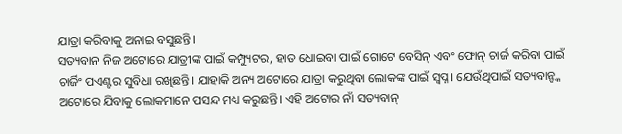ଯାତ୍ରା କରିବାକୁ ଅନାଇ ବସୁଛନ୍ତି।
ସତ୍ୟବାନ ନିଜ ଅଟୋରେ ଯାତ୍ରୀଙ୍କ ପାଇଁ କମ୍ପ୍ୟୁଟର, ହାତ ଧୋଇବା ପାଇଁ ଗୋଟେ ବେସିନ୍ ଏବଂ ଫୋନ୍ ଚାର୍ଜ କରିବା ପାଇଁ ଚାର୍ଜିଂ ପଏଣ୍ଟର ସୁବିଧା ରଖିଛନ୍ତି। ଯାହାକି ଅନ୍ୟ ଅଟୋରେ ଯାତ୍ରା କରୁଥିବା ଲୋକଙ୍କ ପାଇଁ ସ୍ୱପ୍ନ। ଯେଉଁଥିପାଇଁ ସତ୍ୟବାନ୍ଙ୍କ ଅଟୋରେ ଯିବାକୁ ଲୋକମାନେ ପସନ୍ଦ ମଧ୍ୟ କରୁଛନ୍ତି। ଏହି ଅଟୋର ନାଁ ସତ୍ୟବାନ୍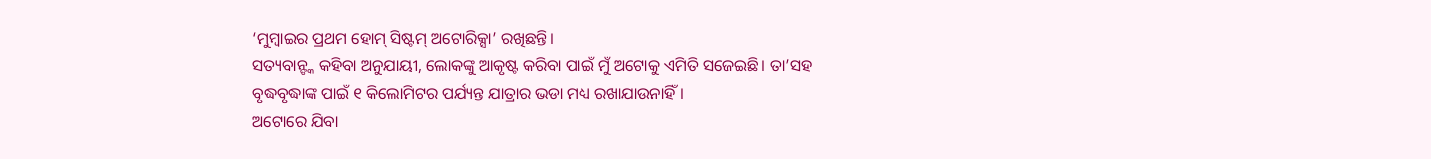‘ମୁମ୍ବାଇର ପ୍ରଥମ ହୋମ୍ ସିଷ୍ଟମ୍ ଅଟୋରିକ୍ସା’ ରଖିଛନ୍ତି।
ସତ୍ୟବାନ୍ଙ୍କ କହିବା ଅନୁଯାୟୀ, ଲୋକଙ୍କୁ ଆକୃଷ୍ଟ କରିବା ପାଇଁ ମୁଁ ଅଟୋକୁ ଏମିତି ସଜେଇଛି। ତା’ସହ ବୃଦ୍ଧବୃଦ୍ଧାଙ୍କ ପାଇଁ ୧ କିଲୋମିଟର ପର୍ଯ୍ୟନ୍ତ ଯାତ୍ରାର ଭଡା ମଧ୍ୟ ରଖାଯାଉନାହିଁ।
ଅଟୋରେ ଯିବା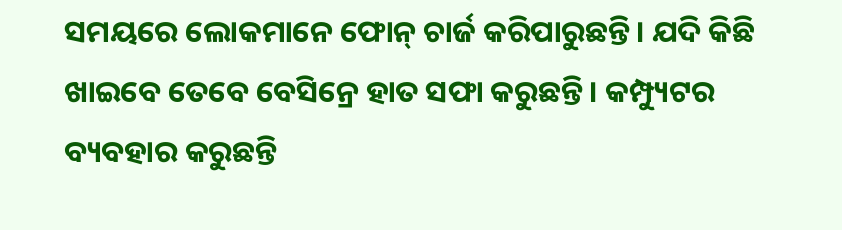ସମୟରେ ଲୋକମାନେ ଫୋନ୍ ଚାର୍ଜ କରିପାରୁଛନ୍ତି। ଯଦି କିଛି ଖାଇବେ ତେବେ ବେସିନ୍ରେ ହାତ ସଫା କରୁଛନ୍ତି। କମ୍ପ୍ୟୁଟର ବ୍ୟବହାର କରୁଛନ୍ତି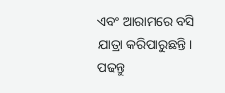ଏବଂ ଆରାମରେ ବସି ଯାତ୍ରା କରିପାରୁଛନ୍ତି।
ପଢନ୍ତୁ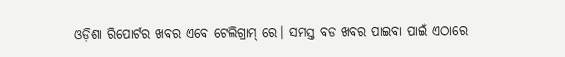ଓଡ଼ିଶା ରିପୋର୍ଟର ଖବର ଏବେ ଟେଲିଗ୍ରାମ୍ ରେ। ସମସ୍ତ ବଡ ଖବର ପାଇବା ପାଇଁ ଏଠାରେ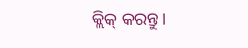କ୍ଲିକ୍ କରନ୍ତୁ।